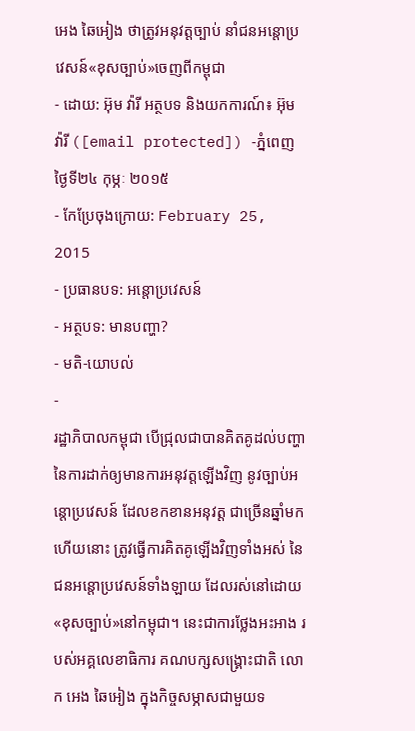អេង ឆៃអៀង ថាត្រូវអនុវត្តច្បាប់ នាំជនអន្តោប្រវេសន៍«ខុសច្បាប់»ចេញពីកម្ពុជា
- ដោយ: អ៊ុម វ៉ារី អត្ថបទ និងយកការណ៍៖ អ៊ុម វ៉ារី ([email protected]) -ភ្នំពេញថ្ងៃទី២៤ កុម្ភៈ ២០១៥
- កែប្រែចុងក្រោយ: February 25, 2015
- ប្រធានបទ: អន្តោប្រវេសន៍
- អត្ថបទ: មានបញ្ហា?
- មតិ-យោបល់
-
រដ្ឋាភិបាលកម្ពុជា បើជ្រុលជាបានគិតគូដល់បញ្ហា នៃការដាក់ឲ្យមានការអនុវត្តឡើងវិញ នូវច្បាប់អន្តោប្រវេសន៍ ដែលខកខានអនុវត្ត ជាច្រើនឆ្នាំមកហើយនោះ ត្រូវធ្វើការគិតគូឡើងវិញទាំងអស់ នៃជនអន្តោប្រវេសន៍ទាំងឡាយ ដែលរស់នៅដោយ«ខុសច្បាប់»នៅកម្ពុជា។ នេះជាការថ្លែងអះអាង របស់អគ្គលេខាធិការ គណបក្សសង្គ្រោះជាតិ លោក អេង ឆៃអៀង ក្នុងកិច្ចសម្ភាសជាមួយទ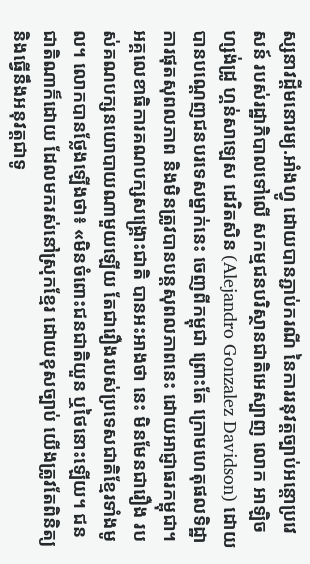ស្សនាវដ្តីមនោរម្យ.អាំងហ្វូ ដោយបានភ្ជាប់ករណី នៃការរនុវត្តច្បាប់អន្តោប្រវេសន៍ របស់រដ្ឋាភិបាលទៅលើ សកម្មជនបរិស្ថានជាតិអេស្បាញ លោក អាឡិចហ្សង់ដ្រូ ហ្គន់សាឡេស ដេវិតសិន (Alejandro Gonzalez Davidson) ដោយបានបណ្តេញជនបរទេសម្នាក់នេះ ចេញពីកម្ពុជា ព្រោះតែ ក្រោមហេតុផលទិដ្ឋាការផុតសុពលភាព និងមិនត្រូវបានបន្តសុពលភាពនេះ ដោយអាជ្ញាធរកម្ពុជា។
អគ្គលេខាធិការគណបក្សសង្គ្រោះជាតិ បានអះអាងថា នេះ មិនមែនជារឿង របស់គណបក្សនយោបាយណាមួយឡើយ តែជារឿងរបស់ប្រទេសជាតិខ្មែរទាំងមូល។ លោកបានថ្លែងឡើងថា៖ «មិនចំពោះជនជាតិយួន ឬថៃនោះឡើយ។ ជនជាតិណាក៏ដោយ ដែលមករស់នៅស្រុកខ្មែរ ដោយខុសច្បាប់ យើងត្រូវតែពិនិត្យ និងធ្វើនឹងអនុវត្តជាទូ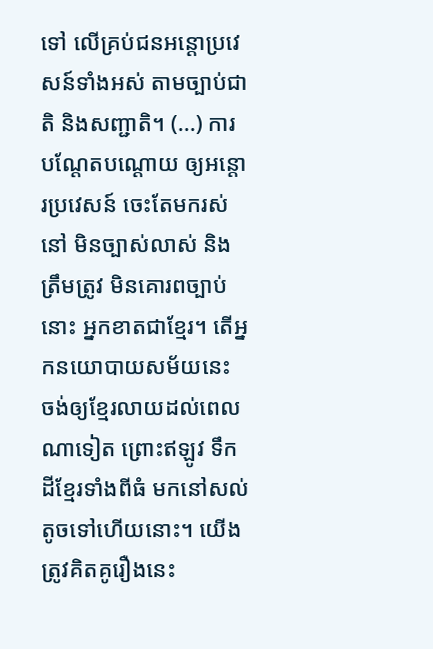ទៅ លើគ្រប់ជនអន្តោប្រវេសន៍ទាំងអស់ តាមច្បាប់ជាតិ និងសញ្ជាតិ។ (...) ការបណ្តែតបណ្តោយ ឲ្យអន្តោរប្រវេសន៍ ចេះតែមករស់នៅ មិនច្បាស់លាស់ និងត្រឹមត្រូវ មិនគោរពច្បាប់នោះ អ្នកខាតជាខ្មែរ។ តើអ្នកនយោបាយសម័យនេះ ចង់ឲ្យខ្មែរលាយដល់ពេលណាទៀត ព្រោះឥឡូវ ទឹកដីខ្មែរទាំងពីធំ មកនៅសល់តូចទៅហើយនោះ។ យើងត្រូវគិតគូរឿងនេះ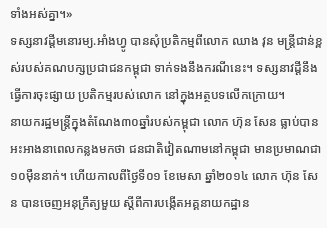ទាំងអស់គ្នា។»
ទស្សនាវដ្តីមនោរម្យ.អាំងហ្វូ បានសុំប្រតិកម្មពីលោក ឈាង វុន មន្ត្រីជាន់ខ្ពស់របស់គណបក្សប្រជាជនកម្ពុជា ទាក់ទងនឹងករណីនេះ។ ទស្សនាវដ្ដីនឹងធ្វើការចុះផ្សាយ ប្រតិកម្មរបស់លោក នៅក្នុងអត្ថបទលើកក្រោយ។
នាយករដ្ឋមន្ត្រីក្នុងតំណែង៣០ឆ្នាំរបស់កម្ពុជា លោក ហ៊ុន សែន ធ្លាប់បានអះអាងនាពេលកន្លងមកថា ជនជាតិវៀតណាមនៅកម្ពុជា មានប្រមាណជា១០ម៉ឺននាក់។ ហើយកាលពីថ្ងៃទី០១ ខែមេសា ឆ្នាំ២០១៤ លោក ហ៊ុន សែន បានចេញអនុក្រឹត្យមួយ ស្តីពីការបង្កើតអគ្គនាយកដ្ឋាន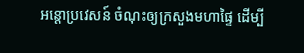អន្តោប្រវេសន៍ ចំណុះឲ្យក្រសួងមហាផ្ទៃ ដើម្បី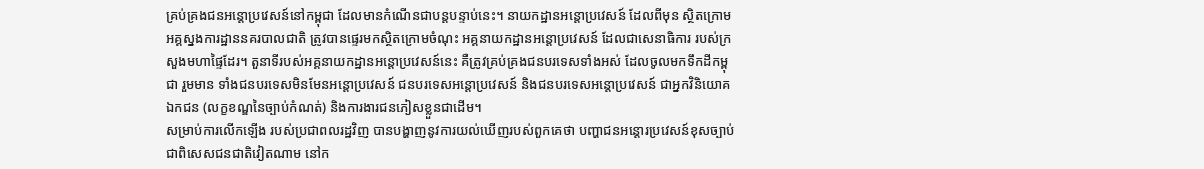គ្រប់គ្រងជនអន្តោប្រវេសន៍នៅកម្ពុជា ដែលមានកំណើនជាបន្តបន្ទាប់នេះ។ នាយកដ្ឋានអន្តោប្រវេសន៍ ដែលពីមុន ស្ថិតក្រោមអគ្គស្នងការដ្ឋាននគរបាលជាតិ ត្រូវបានផ្ទេរមកស្ថិតក្រោមចំណុះ អគ្គនាយកដ្ឋានអន្តោប្រវេសន៍ ដែលជាសេនាធិការ របស់ក្រសួងមហាផ្ទៃដែរ។ តួនាទីរបស់អគ្គនាយកដ្ឋានអន្តោប្រវេសន៍នេះ គឺត្រូវគ្រប់គ្រងជនបរទេសទាំងអស់ ដែលចូលមកទឹកដីកម្ពុជា រួមមាន ទាំងជនបរទេសមិនមែនអន្តោប្រវេសន៍ ជនបរទេសអន្តោប្រវេសន៍ និងជនបរទេសអន្តោប្រវេសន៍ ជាអ្នកវិនិយោគឯកជន (លក្ខខណ្ឌនៃច្បាប់កំណត់) និងការងារជនភៀសខ្លួនជាដើម។
សម្រាប់ការលើកឡើង របស់ប្រជាពលរដ្ឋវិញ បានបង្ហាញនូវការយល់ឃើញរបស់ពួកគេថា បញ្ហាជនអន្តោរប្រវេសន៍ខុសច្បាប់ ជាពិសេសជនជាតិវៀតណាម នៅក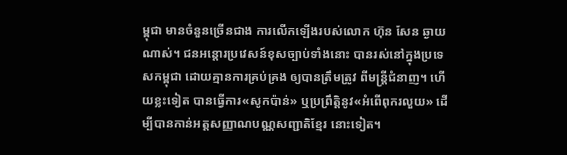ម្ពុជា មានចំនួនច្រើនជាង ការលើកឡើងរបស់លោក ហ៊ុន សែន ឆ្ងាយណាស់។ ជនអន្តោរប្រវេសន៍ខុសច្បាប់ទាំងនោះ បានរស់នៅក្នុងប្រទេសកម្ពុជា ដោយគ្មានការគ្រប់គ្រង ឲ្យបានត្រឹមត្រូវ ពីមន្រ្តីជំនាញ។ ហើយខ្លះទៀត បានធ្វើការ«សូកប៉ាន់» ឬប្រព្រឹត្តិនូវ«អំពើពុករលួយ» ដើម្បីបានកាន់អត្តសញ្ញាណបណ្ណសញ្ជាតិខ្មែរ នោះទៀត។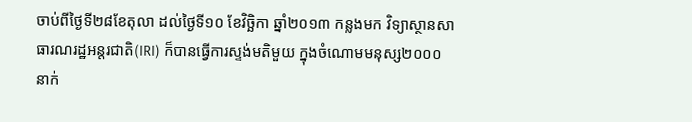ចាប់ពីថ្ងៃទី២៨ខែតុលា ដល់ថ្ងៃទី១០ ខែវិច្ឆិកា ឆ្នាំ២០១៣ កន្លងមក វិទ្យាស្ថានសាធារណរដ្ឋអន្តរជាតិ(IRI) ក៏បានធ្វើការស្ទង់មតិមួយ ក្នុងចំណោមមនុស្ស២០០០នាក់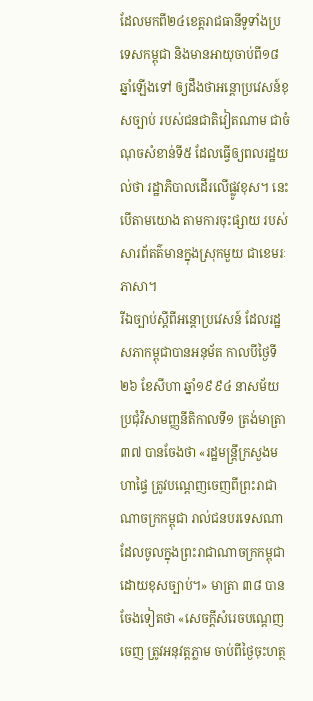ដែលមកពី២៤ខេត្តរាជធានីទូទាំងប្រទេសកម្ពុជា និងមានអាយុចាប់ពី១៨ឆ្នាំឡើងទៅ ឲ្យដឹងថាអន្តោប្រវេសន៍ខុសច្បាប់ របស់ជនជាតិវៀតណាម ជាចំណុចសំខាន់ទី៥ ដែលធ្វើឲ្យពលរដ្ឋយល់ថា រដ្ឋាភិបាលដើរលើផ្លូវខុស។ នេះបើតាមយោង តាមការចុះផ្សាយ របស់សារព័តត៌មានក្នុងស្រុកមួយ ជាខេមរៈភាសា។
រីឯច្បាប់ស្តីពីអន្តោប្រវេសន៍ ដែលរដ្ឋសភាកម្ពុជាបានអនុម័ត កាលបីថ្ងៃទី២៦ ខែសីហា ឆ្នាំ១៩៩៤ នាសម័យប្រជុំវិសាមញ្ញនីតិកាលទី១ ត្រង់មាត្រា ៣៧ បានចែងថា «រដ្ឋមន្រ្តីក្រសួងមហាផ្ទៃ ត្រូវបណ្ដេញចេញពីព្រះរាជាណាចក្រកម្ពុជា រាល់ជនបរទេសណា ដែលចូលក្នុងព្រះរាជាណាចក្រកម្ពុជាដោយខុសច្បាប់។» មាត្រា ៣៨ បានចែងទៀតថា «សេចក្ដីសំរេចបណ្ដេញចេញ ត្រូវអនុវត្តភ្លាម ចាប់ពីថ្ងៃចុះហត្ថ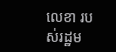លេខា របស់រដ្ឋម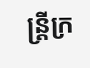ន្រ្តីក្រ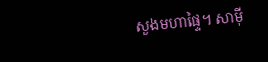សួងមហាផ្ទៃ។ សាម៉ី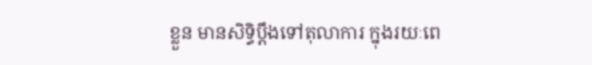ខ្លួន មានសិទិ្ធប្ដឹងទៅតុលាការ ក្នុងរយៈពេ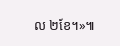ល ២ខែ។»៕